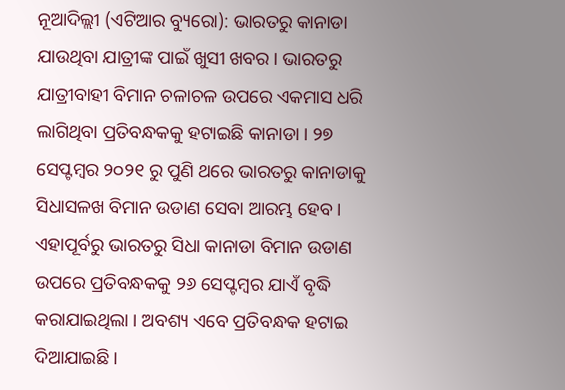ନୂଆଦିଲ୍ଲୀ (ଏଟିଆର ବ୍ୟୁରୋ): ଭାରତରୁ କାନାଡା ଯାଉଥିବା ଯାତ୍ରୀଙ୍କ ପାଇଁ ଖୁସୀ ଖବର । ଭାରତରୁ ଯାତ୍ରୀବାହୀ ବିମାନ ଚଳାଚଳ ଉପରେ ଏକମାସ ଧରି ଲାଗିଥିବା ପ୍ରତିବନ୍ଧକକୁ ହଟାଇଛି କାନାଡା । ୨୭ ସେପ୍ଟମ୍ବର ୨୦୨୧ ରୁ ପୁଣି ଥରେ ଭାରତରୁ କାନାଡାକୁ ସିଧାସଳଖ ବିମାନ ଉଡାଣ ସେବା ଆରମ୍ଭ ହେବ ।
ଏହାପୂର୍ବରୁ ଭାରତରୁ ସିଧା କାନାଡା ବିମାନ ଉଡାଣ ଉପରେ ପ୍ରତିବନ୍ଧକକୁ ୨୬ ସେପ୍ଟମ୍ବର ଯାଏଁ ବୃଦ୍ଧି କରାଯାଇଥିଲା । ଅବଶ୍ୟ ଏବେ ପ୍ରତିବନ୍ଧକ ହଟାଇ ଦିଆଯାଇଛି ।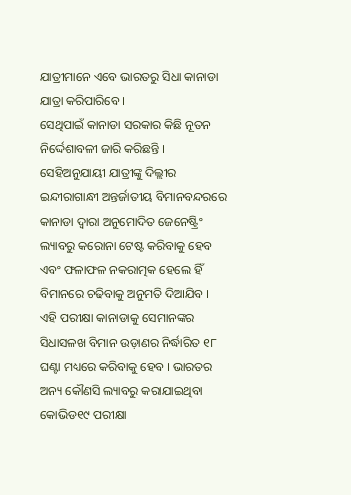ଯାତ୍ରୀମାନେ ଏବେ ଭାରତରୁ ସିଧା କାନାଡା ଯାତ୍ରା କରିପାରିବେ ।
ସେଥିପାଇଁ କାନାଡା ସରକାର କିଛି ନୂତନ ନିର୍ଦ୍ଦେଶାବଳୀ ଜାରି କରିଛନ୍ତି । ସେହିଅନୁଯାୟୀ ଯାତ୍ରୀଙ୍କୁ ଦିଲ୍ଲୀର ଇନ୍ଦୀରାଗାନ୍ଧୀ ଅନ୍ତର୍ଜାତୀୟ ବିମାନବନ୍ଦରରେ କାନାଡା ଦ୍ୱାରା ଅନୁମୋଦିତ ଜେନେଷ୍ଟ୍ରିଂ ଲ୍ୟାବରୁ କରୋନା ଟେଷ୍ଟ କରିବାକୁ ହେବ ଏବଂ ଫଳାଫଳ ନକରାତ୍ମକ ହେଲେ ହିଁ ବିମାନରେ ଚଢିବାକୁ ଅନୁମତି ଦିଆଯିବ ।
ଏହି ପରୀକ୍ଷା କାନାଡାକୁ ସେମାନଙ୍କର ସିଧାସଳଖ ବିମାନ ଉଡ଼ାଣର ନିର୍ଦ୍ଧାରିତ ୧୮ ଘଣ୍ଟା ମଧ୍ୟରେ କରିବାକୁ ହେବ । ଭାରତର ଅନ୍ୟ କୌଣସି ଲ୍ୟାବରୁ କରାଯାଇଥିବା କୋଭିଡ୧୯ ପରୀକ୍ଷା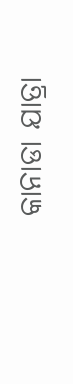କାନାଡା ଯାତ୍ରା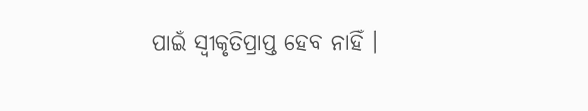ପାଇଁ ସ୍ୱୀକୃତିପ୍ରାପ୍ତ ହେବ ନାହିଁ ।